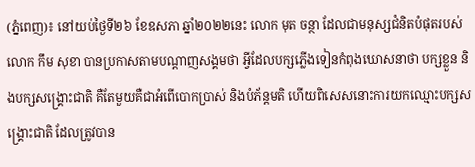(ភ្នំពេញ)៖ នៅយប់ថ្ងៃទី២៦ ខែឧសភា ឆ្នាំ២០២២នេះ លោក មុត ចន្ថា ដែលជាមនុស្សជំនិតបំផុតរបស់លោក កឹម សុខា បានប្រកាសតាមបណ្តាញសង្គមថា អ្វីដែលបក្សភ្លើងទៀនកំពុងឃោសនាថា បក្សខ្លួន និងបក្សសង្រ្គោះជាតិ គឺតែមួយគឺជាអំពើបោកប្រាស់ និងបំភ័ន្តមតិ ហើយពិសេសនោះការយកឈ្មោះបក្សសង្រ្គោះជាតិ ដែលត្រូវបាន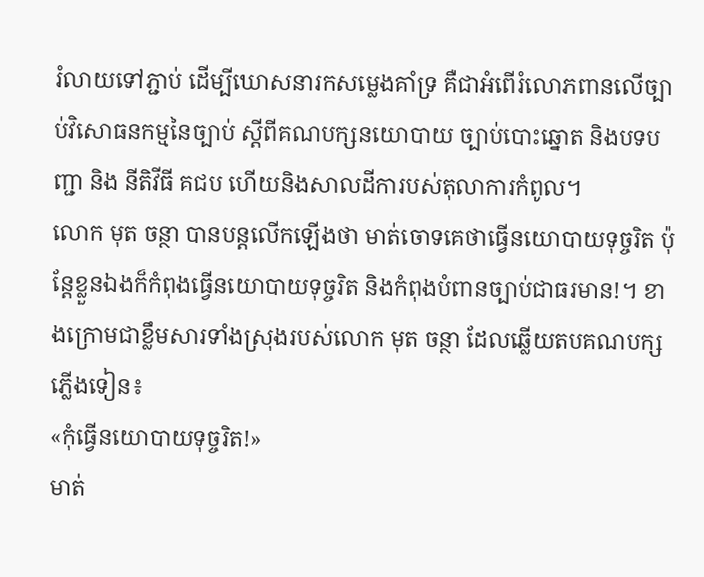រំលាយទៅភ្ជាប់ ដើម្បីឃោសនារកសម្លេងគាំទ្រ គឺជាអំពើរំលោភពានលើច្បាប់វិសោធនកម្មនៃច្បាប់ ស្តីពីគណបក្សនយោបាយ ច្បាប់បោះឆ្នោត និងបទបញ្ជា និង នីតិវីធី គជប ហើយនិងសាលដីការបស់តុលាការកំពូល។
លោក មុត ចន្ថា បានបន្តលើកឡើងថា មាត់ចោទគេថាធ្វើនយោបាយទុច្ចរិត ប៉ុន្តែខ្លួនឯងក៏កំពុងធ្វើនយោបាយទុច្ចរិត និងកំពុងបំពានច្បាប់ជាធរមាន!។ ខាងក្រោមជាខ្លឹមសារទាំងស្រុងរបស់លោក មុត ចន្ថា ដែលឆ្លើយតបគណបក្សភ្លើងទៀន៖
«កុំធ្វើនយោបាយទុច្ចរិត!»
មាត់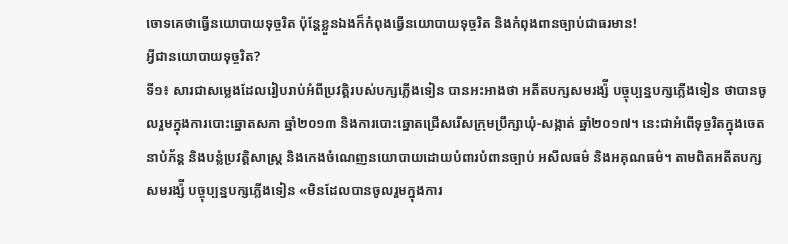ចោទគេថាធ្វើនយោបាយទុច្ចរិត ប៉ុន្តែខ្លួនឯងក៏កំពុងធ្វើនយោបាយទុច្ចរិត និងកំពុងពានច្បាប់ជាធរមាន!
អ្វីជានយោបាយទុច្ចរិត?
ទី១៖ សារជាសម្លេងដែលរៀបរាប់អំពីប្រវត្តិរបស់បក្សភ្លើងទៀន បានអះអាងថា អតីតបក្សសមរង្ស៉ី បច្ចុប្បន្នបក្សភ្លើងទៀន ថាបានចូលរួមក្នុងការបោះឆ្នោតសភា ឆ្នាំ២០១៣ និងការបោះឆ្នោតជ្រើសរើសក្រុមប្រឹក្សាឃុំ-សង្កាត់ ឆ្នាំ២០១៧។ នេះជាអំពើទុច្ចរិតក្នុងចេតនាបំភ័ន្ត និងបន្លំប្រវត្តិសាស្រ្ត និងកេងចំណេញនយោបាយដោយបំពារបំពានច្បាប់ អសីលធម៌ និងអគុណធម៌។ តាមពិតអតីតបក្សសមរង្ស៉ី បច្ចុប្បន្នបក្សភ្លើងទៀន «មិនដែលបានចូលរួមក្នុងការ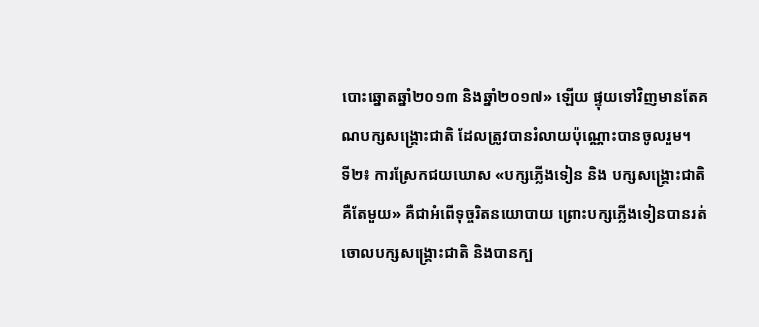បោះឆ្នោតឆ្នាំ២០១៣ និងឆ្នាំ២០១៧» ឡើយ ផ្ទុយទៅវិញមានតែគណបក្សសង្រ្គោះជាតិ ដែលត្រូវបានរំលាយប៉ុណ្ណោះបានចូលរួម។
ទី២៖ ការស្រែកជយឃោស «បក្សភ្លើងទៀន និង បក្សសង្រ្គោះជាតិ គឺតែមួយ» គឺជាអំពើទុច្ចរិតនយោបាយ ព្រោះបក្សភ្លើងទៀនបានរត់ចោលបក្សសង្រ្គោះជាតិ និងបានក្ប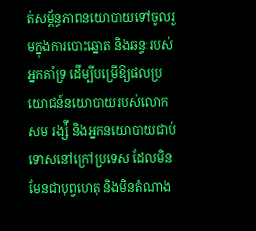ត់សម្ព័ន្ធភាពនយោបាយទៅចូលរួមក្នុងការបោះឆ្នោត និងឆន្ទៈរបស់អ្នកគាំទ្រ ដើម្បីបម្រើឱ្យផលប្រយោជន៍នយោបាយរបស់លោក សម រង្ស៉ី និងអ្នកនយោបាយជាប់ទោសនៅក្រៅប្រទេស ដែលមិនមែនជាបុព្វហេតុ និងមិនតំណាង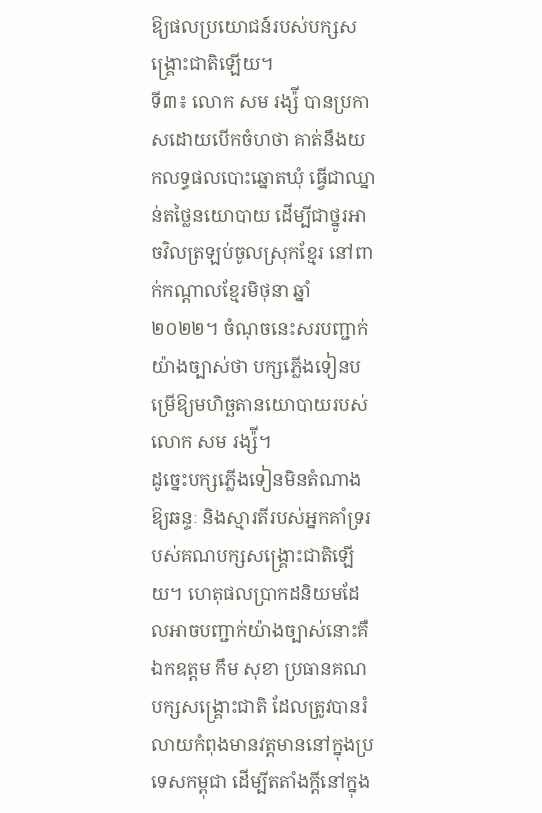ឱ្យផលប្រយោជន៍របស់បក្សសង្រ្គោះជាតិឡើយ។
ទី៣៖ លោក សម រង្ស៉ី បានប្រកាសដោយបើកចំហថា គាត់នឹងយកលទ្ធផលបោះឆ្នោតឃុំ ធ្វើជាឈ្នាន់តថ្លៃនយោបាយ ដើម្បីជាថ្នូរអាចវិលត្រឡប់ចូលស្រុកខ្មែរ នៅពាក់កណ្តាលខ្មែរមិថុនា ឆ្នាំ២០២២។ ចំណុចនេះសរបញ្ជាក់យ៉ាងច្បាស់ថា បក្សភ្លើងទៀនបម្រើឱ្យមហិច្ឆតានយោបាយរបស់លោក សម រង្ស៉ី។
ដូច្នេះបក្សភ្លើងទៀនមិនតំណាងឱ្យឆន្ទៈ និងស្មារតីរបស់អ្នកគាំទ្ររបស់គណបក្សសង្រ្គោះជាតិឡើយ។ ហេតុផលប្រាកដនិយមដែលអាចបញ្ជាក់យ៉ាងច្បាស់នោះគឺ ឯកឧត្តម កឹម សុខា ប្រធានគណបក្សសង្រ្គោះជាតិ ដែលត្រូវបានរំលាយកំពុងមានវត្តមាននៅក្នុងប្រទេសកម្ពុជា ដើម្បីតតាំងក្តីនៅក្នុង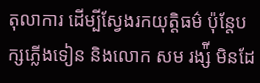តុលាការ ដើម្បីស្វែងរកយុត្តិធម៌ ប៉ុន្តែបក្សភ្លើងទៀន និងលោក សម រង្ស៉ី មិនដែ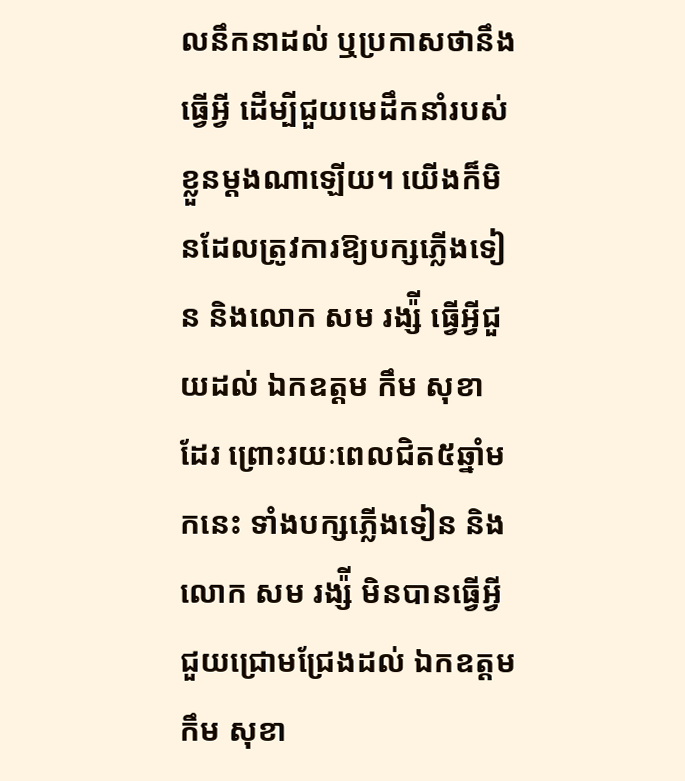លនឹកនាដល់ ឬប្រកាសថានឹងធ្វើអ្វី ដើម្បីជួយមេដឹកនាំរបស់ខ្លួនម្តងណាឡើយ។ យើងក៏មិនដែលត្រូវការឱ្យបក្សភ្លើងទៀន និងលោក សម រង្ស៉ី ធ្វើអ្វីជួយដល់ ឯកឧត្តម កឹម សុខា ដែរ ព្រោះរយៈពេលជិត៥ឆ្នាំមកនេះ ទាំងបក្សភ្លើងទៀន និងលោក សម រង្ស៉ី មិនបានធ្វើអ្វីជួយជ្រោមជ្រែងដល់ ឯកឧត្តម កឹម សុខា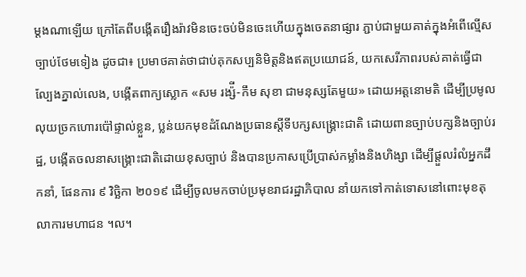ម្តងណាឡើយ ក្រៅតែពីបង្កើតរឿងរ៉ាវមិនចេះចប់មិនចេះហើយក្នុងចេតនាផ្សារ ភ្ជាប់ជាមួយគាត់ក្នុងអំពើល្មើសច្បាប់ថែមទៀង ដូចជា៖ ប្រមាថគាត់ថាជាប់គុកសប្បនិមិត្តនិងឥតប្រយោជន៍, យកសេរីភាពរបស់គាត់ធ្វើជាល្បែងភ្នាល់លេង, បង្កើតពាក្យស្លោក «សម រង្ស៉ី-កឹម សុខា ជាមនុស្សតែមួយ» ដោយអត្តនោមតិ ដើម្បីប្រមូលលុយច្រកហោរប៉ៅផ្ទាល់ខ្លួន, ប្លន់យកមុខដំណែងប្រធានស្តីទីបក្សសង្រ្គោះជាតិ ដោយពានច្បាប់បក្សនិងច្បាប់រដ្ឋ, បង្កើតចលនាសង្រ្គោះជាតិដោយខុសច្បាប់ និងបានប្រកាសប្រើប្រាស់កម្លាំងនិងហិង្សា ដើម្បីផ្តួលរំលំអ្នកដឹកនាំ, ផែនការ ៩ វិច្ឆិកា ២០១៩ ដើម្បីចូលមកចាប់ប្រមុខរាជរដ្ឋាភិបាល នាំយកទៅកាត់ទោសនៅពោះមុខតុលាការមហាជន ។ល។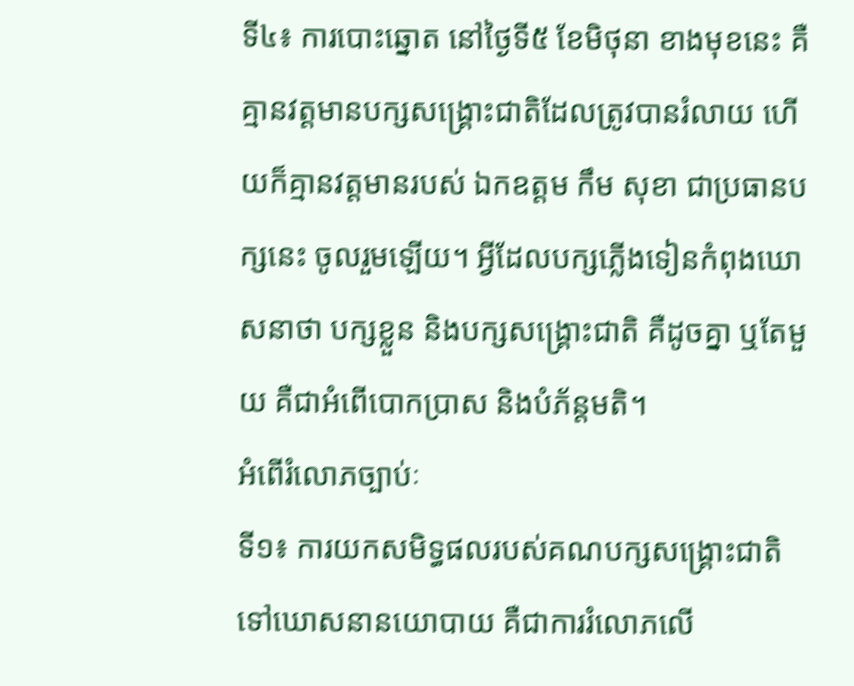ទី៤៖ ការបោះឆ្នោត នៅថ្ងៃទី៥ ខែមិថុនា ខាងមុខនេះ គឺគ្មានវត្តមានបក្សសង្រ្គោះជាតិដែលត្រូវបានរំលាយ ហើយក៏គ្មានវត្តមានរបស់ ឯកឧត្តម កឹម សុខា ជាប្រធានបក្សនេះ ចូលរួមឡើយ។ អ្វីដែលបក្សភ្លើងទៀនកំពុងឃោសនាថា បក្សខ្លួន និងបក្សសង្រ្គោះជាតិ គឺដូចគ្នា ឬតែមួយ គឺជាអំពើបោកប្រាស និងបំភ័ន្តមតិ។
អំពើរំលោភច្បាប់ៈ
ទី១៖ ការយកសមិទ្ធផលរបស់គណបក្សសង្រ្គោះជាតិ ទៅឃោសនានយោបាយ គឺជាការរំលោភលើ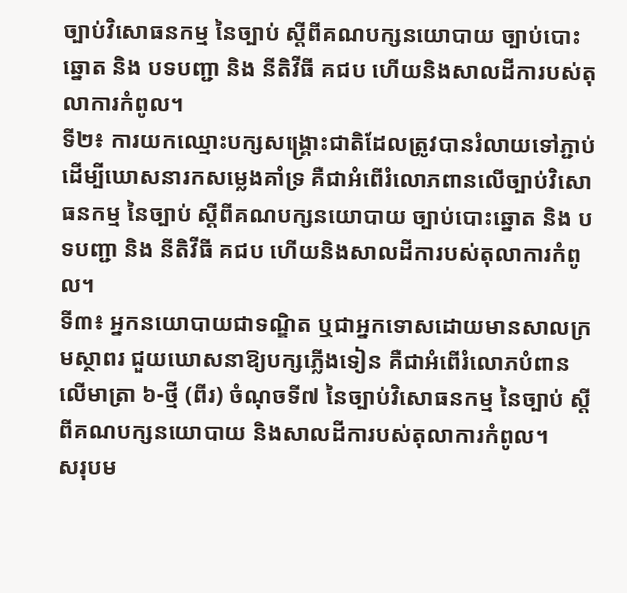ច្បាប់វិសោធនកម្ម នៃច្បាប់ ស្តីពីគណបក្សនយោបាយ ច្បាប់បោះឆ្នោត និង បទបញ្ជា និង នីតិវីធី គជប ហើយនិងសាលដីការបស់តុលាការកំពូល។
ទី២៖ ការយកឈ្មោះបក្សសង្រ្គោះជាតិដែលត្រូវបានរំលាយទៅភ្ជាប់ ដើម្បីឃោសនារកសម្លេងគាំទ្រ គឺជាអំពើរំលោភពានលើច្បាប់វិសោធនកម្ម នៃច្បាប់ ស្តីពីគណបក្សនយោបាយ ច្បាប់បោះឆ្នោត និង បទបញ្ជា និង នីតិវីធី គជប ហើយនិងសាលដីការបស់តុលាការកំពូល។
ទី៣៖ អ្នកនយោបាយជាទណ្ឌិត ឬជាអ្នកទោសដោយមានសាលក្រមស្ថាពរ ជួយឃោសនាឱ្យបក្សភ្លើងទៀន គឺជាអំពើរំលោភបំពានលើមាត្រា ៦-ថ្មី (ពីរ) ចំណុចទី៧ នៃច្បាប់វិសោធនកម្ម នៃច្បាប់ ស្តីពីគណបក្សនយោបាយ និងសាលដីការបស់តុលាការកំពូល។
សរុបម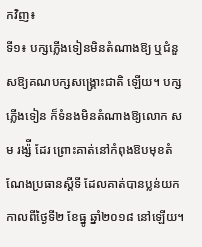កវិញ៖
ទី១៖ បក្សភ្លើងទៀនមិនតំណាងឱ្យ ឬជំនួសឱ្យគណបក្សសង្រ្គោះជាតិ ឡើយ។ បក្សភ្លើងទៀន ក៏ទំនងមិនតំណាងឱ្យលោក សម រង្ស៉ី ដែរ ព្រោះគាត់នៅកំពុងឱបមុខតំណែងប្រធានស្តីទី ដែលគាត់បានប្លន់យក កាលពីថ្ងៃទី២ ខែធ្នូ ឆ្នាំ២០១៨ នៅឡើយ។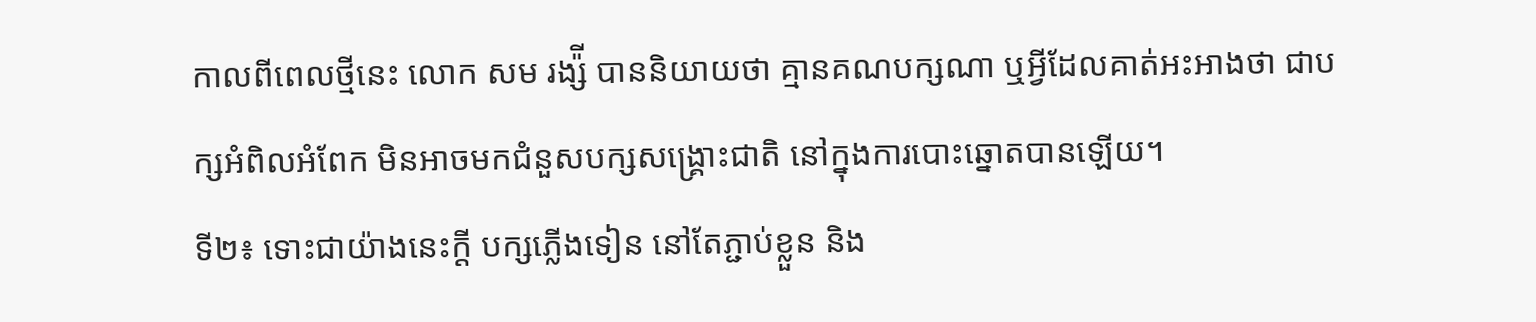កាលពីពេលថ្មីនេះ លោក សម រង្ស៉ី បាននិយាយថា គ្មានគណបក្សណា ឬអ្វីដែលគាត់អះអាងថា ជាបក្សអំពិលអំពែក មិនអាចមកជំនួសបក្សសង្រ្គោះជាតិ នៅក្នុងការបោះឆ្នោតបានឡើយ។
ទី២៖ ទោះជាយ៉ាងនេះក្តី បក្សភ្លើងទៀន នៅតែភ្ជាប់ខ្លួន និង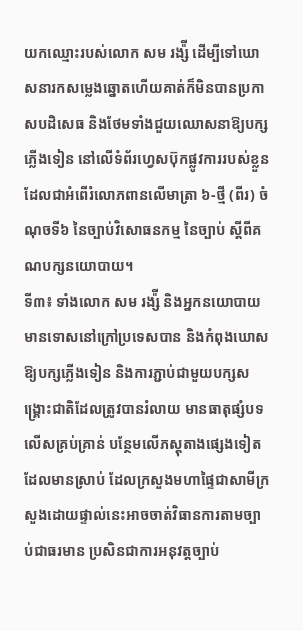យកឈ្មោះរបស់លោក សម រង្ស៉ី ដើម្បីទៅឃោសនារកសម្លេងឆ្នោតហើយគាត់ក៏មិនបានប្រកាសបដិសេធ និងថែមទាំងជួយឈោសនាឱ្យបក្សភ្លើងទៀន នៅលើទំព័រហ្វេសប៊ុកផ្លូវការរបស់ខ្លួន ដែលជាអំពើរំលោភពានលើមាត្រា ៦-ថ្មី (ពីរ) ចំណុចទី៦ នៃច្បាប់វិសោធនកម្ម នៃច្បាប់ ស្តីពីគណបក្សនយោបាយ។
ទី៣៖ ទាំងលោក សម រង្ស៉ី និងអ្នកនយោបាយមានទោសនៅក្រៅប្រទេសបាន និងកំពុងឃោសឱ្យបក្សភ្លើងទៀន និងការភ្ជាប់ជាមួយបក្សសង្រ្គោះជាតិដែលត្រូវបានរំលាយ មានធាតុផ្សំបទលើសគ្រប់គ្រាន់ បន្ថែមលើភស្តុតាងផ្សេងទៀតដែលមានស្រាប់ ដែលក្រសួងមហាផ្ទៃជាសាមីក្រសួងដោយផ្ទាល់នេះអាចចាត់វិធានការតាមច្បាប់ជាធរមាន ប្រសិនជាការអនុវត្តច្បាប់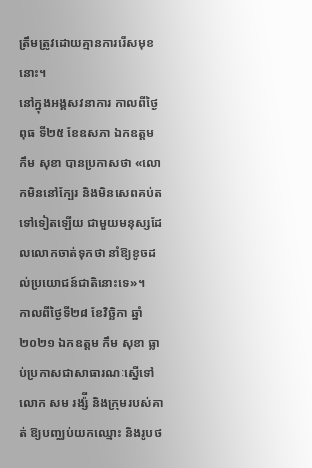ត្រឹមត្រូវដោយគ្មានការរើសមុខនោះ។
នៅក្នុងអង្គសវនាការ កាលពីថ្ងៃពុធ ទី២៥ ខែឧសភា ឯកឧត្តម កឹម សុខា បានប្រកាសថា «លោកមិននៅក្បែរ និងមិនសេពគប់តទៅទៀតឡើយ ជាមួយមនុស្សដែលលោកចាត់ទុកថា នាំឱ្យខូចដល់ប្រយោជន៍ជាតិនោះទេ»។
កាលពីថ្ងៃទី២៨ ខែវិច្ឆិកា ឆ្នាំ២០២១ ឯកឧត្តម កឹម សុខា ធ្លាប់ប្រកាសជាសាធារណៈស្នើទៅលោក សម រង្ស៉ី និងក្រុមរបស់គាត់ ឱ្យបញ្ឈប់យកឈ្មោះ និងរូបថ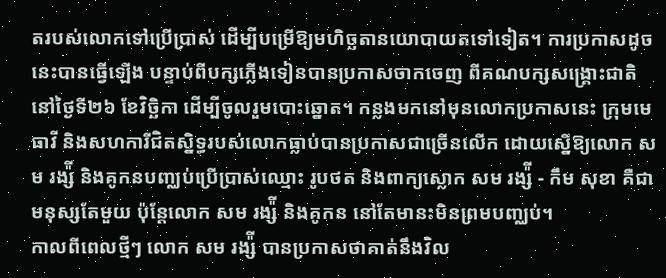តរបស់លោកទៅប្រើប្រាស់ ដើម្បីបម្រើឱ្យមហិច្ឆតានយោបាយតទៅទៀត។ ការប្រកាសដូចនេះបានធ្វើឡើង បន្ទាប់ពីបក្សភ្លើងទៀនបានប្រកាសចាកចេញ ពីគណបក្សសង្រ្គោះជាតិ នៅថ្ងៃទី២៦ ខែវិច្ឆិកា ដើម្បីចូលរួមបោះឆ្នោត។ កន្លងមកនៅមុនលោកប្រកាសនេះ ក្រុមមេធាវី និងសហការីជិតស្និទ្ធរបស់លោកធ្លាប់បានប្រកាសជាច្រើនលើក ដោយស្នើឱ្យលោក សម រង្ស៉ី និងគូកនបញ្ឈប់ប្រើប្រាស់ឈ្មោះ រូបថត និងពាក្យស្លោក សម រង្ស៉ី - កឹម សុខា គឺជាមនុស្សតែមួយ ប៉ុន្តែលោក សម រង្ស៉ី និងគូកន នៅតែមានះមិនព្រមបញ្ឈប់។
កាលពីពេលថ្មីៗ លោក សម រង្ស៉ី បានប្រកាសថាគាត់នឹងវិល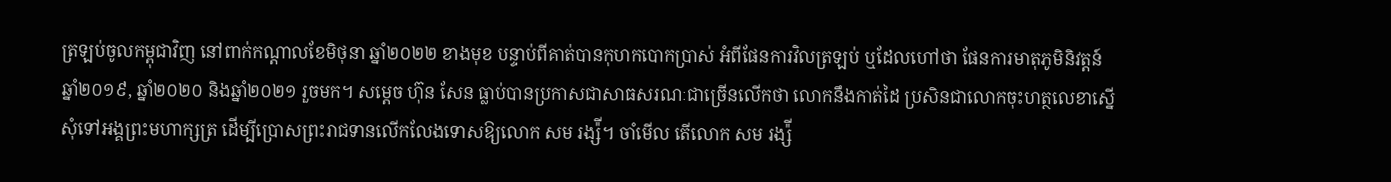ត្រឡប់ចូលកម្ពុជាវិញ នៅពាក់កណ្តាលខែមិថុនា ឆ្នាំ២០២២ ខាងមុខ បន្ទាប់ពីគាត់បានកុហកបោកប្រាស់ អំពីផែនការវិលត្រឡប់ ឬដែលហៅថា ផែនការមាតុភូមិនិវត្តន៍ ឆ្នាំ២០១៩, ឆ្នាំ២០២០ និងឆ្នាំ២០២១ រួចមក។ សម្តេច ហ៊ុន សែន ធ្លាប់បានប្រកាសជាសាធសរណៈជាច្រើនលើកថា លោកនឹងកាត់ដៃ ប្រសិនជាលោកចុះហត្ថលេខាស្នើសុំទៅអង្គព្រះមហាក្សត្រ ដើម្បីប្រោសព្រះរាជទានលើកលែងទោសឱ្យលោក សម រង្ស៉ី។ ចាំមើល តើលោក សម រង្ស៉ី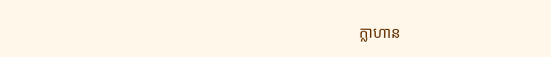ក្លាហាន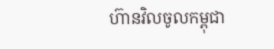ហ៊ានវិលចូលកម្ពុជា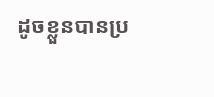ដូចខ្លួនបានប្រ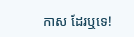កាស ដែរឬទេ!